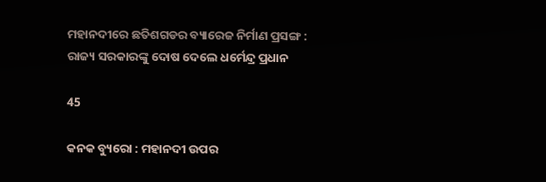ମହାନଦୀରେ ଛତିଶଗଡର ବ୍ୟାରେଜ ନିର୍ମାଣ ପ୍ରସଙ୍ଗ : ରାଜ୍ୟ ସରକାରଙ୍କୁ ଦୋଷ ଦେଲେ ଧର୍ମେନ୍ଦ୍ର ପ୍ରଧାନ

45

କନକ ବ୍ୟୁରୋ : ମହାନଦୀ ଉପର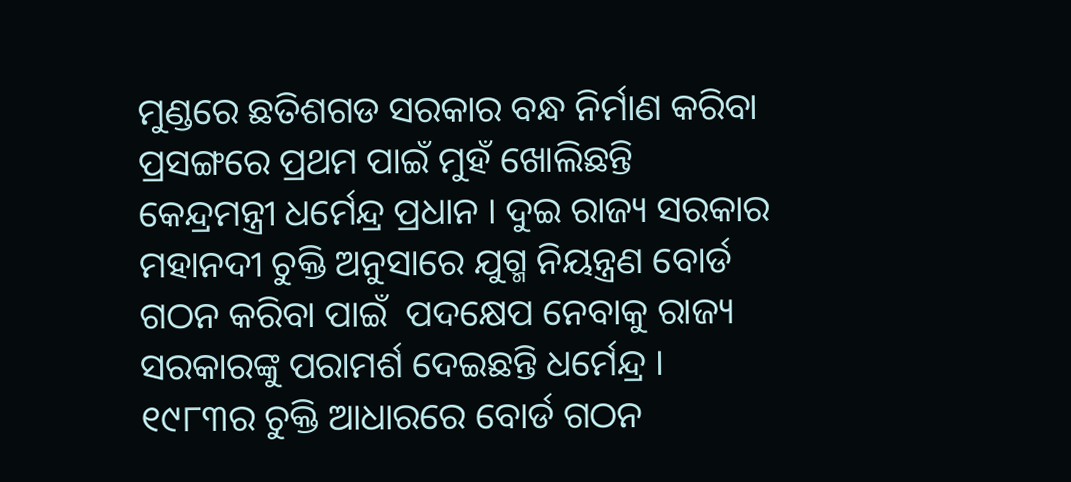ମୁଣ୍ଡରେ ଛତିଶଗଡ ସରକାର ବନ୍ଧ ନିର୍ମାଣ କରିବା ପ୍ରସଙ୍ଗରେ ପ୍ରଥମ ପାଇଁ ମୁହଁ ଖୋଲିଛନ୍ତି କେନ୍ଦ୍ରମନ୍ତ୍ରୀ ଧର୍ମେନ୍ଦ୍ର ପ୍ରଧାନ । ଦୁଇ ରାଜ୍ୟ ସରକାର ମହାନଦୀ ଚୁକ୍ତି ଅନୁସାରେ ଯୁଗ୍ମ ନିୟନ୍ତ୍ରଣ ବୋର୍ଡ ଗଠନ କରିବା ପାଇଁ  ପଦକ୍ଷେପ ନେବାକୁ ରାଜ୍ୟ ସରକାରଙ୍କୁ ପରାମର୍ଶ ଦେଇଛନ୍ତି ଧର୍ମେନ୍ଦ୍ର । ୧୯୮୩ର ଚୁକ୍ତି ଆଧାରରେ ବୋର୍ଡ ଗଠନ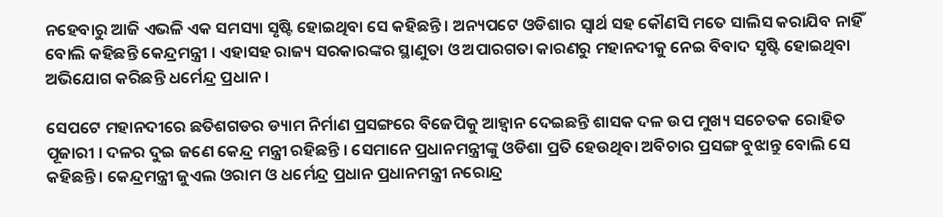ନହେବାରୁ ଆଜି ଏଭଳି ଏକ ସମସ୍ୟା ସୃଷ୍ଟି ହୋଇଥିବା ସେ କହିଛନ୍ତି । ଅନ୍ୟପଟେ ଓଡିଶାର ସ୍ୱାର୍ଥ ସହ କୌଣସି ମତେ ସାଲିସ କରାଯିବ ନାହିଁ ବୋଲି କହିଛନ୍ତି କେନ୍ଦ୍ରମନ୍ତ୍ରୀ । ଏହାସହ ରାଜ୍ୟ ସରକାରଙ୍କର ସ୍ଥାଣୁତା ଓ ଅପାରଗତା କାରଣରୁ ମହାନଦୀକୁ ନେଇ ବିବାଦ ସୃଷ୍ଟି ହୋଇଥିବା ଅଭିଯୋଗ କରିଛନ୍ତି ଧର୍ମେନ୍ଦ୍ର ପ୍ରଧାନ ।

ସେପଟେ ମହାନଦୀରେ ଛତିଶଗଡର ଡ୍ୟାମ ନିର୍ମାଣ ପ୍ରସଙ୍ଗରେ ବିଜେପିକୁ ଆହ୍ୱାନ ଦେଇଛନ୍ତି ଶାସକ ଦଳ ଉପ ମୁଖ୍ୟ ସଚେତକ ରୋହିତ ପୂଜାରୀ । ଦଳର ଦୁଇ ଜଣେ କେନ୍ଦ୍ର ମନ୍ତ୍ରୀ ରହିଛନ୍ତି । ସେମାନେ ପ୍ରଧାନମନ୍ତ୍ରୀଙ୍କୁ ଓଡିଶା ପ୍ରତି ହେଉଥିବା ଅବିଚାର ପ୍ରସଙ୍ଗ ବୁଝାନ୍ତୁ ବୋଲି ସେ କହିଛନ୍ତି । କେନ୍ଦ୍ରମନ୍ତ୍ରୀ ଜୁଏଲ ଓରାମ ଓ ଧର୍ମେନ୍ଦ୍ର ପ୍ରଧାନ ପ୍ରଧାନମନ୍ତ୍ରୀ ନରୋନ୍ଦ୍ର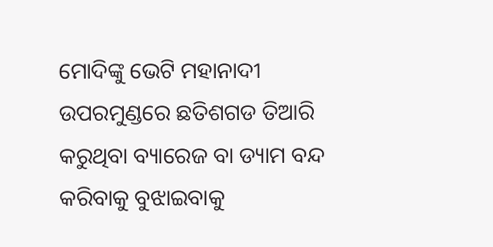ମୋଦିଙ୍କୁ ଭେଟି ମହାନାଦୀ ଉପରମୁଣ୍ଡରେ ଛତିଶଗଡ ତିଆରି କରୁଥିବା ବ୍ୟାରେଜ ବା ଡ୍ୟାମ ବନ୍ଦ କରିବାକୁ ବୁଝାଇବାକୁ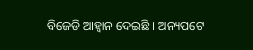ବିଜେଡି ଆହ୍ୱାନ ଦେଇଛି । ଅନ୍ୟପଟେ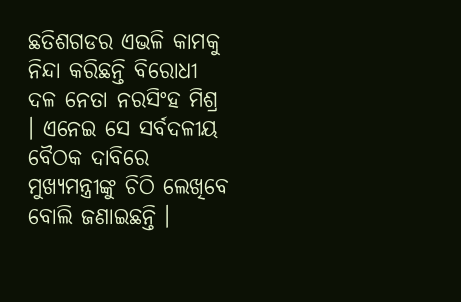ଛତିଶଗଡର ଏଭଳି କାମକୁ ନିନ୍ଦା କରିଛନ୍ତି ବିରୋଧୀ ଦଳ ନେତା ନରସିଂହ ମିଶ୍ର । ଏନେଇ ସେ ସର୍ବଦଳୀୟ ବୈଠକ ଦାବିରେ ମୁଖ୍ୟମନ୍ତ୍ରୀଙ୍କୁ ଚିଠି ଲେଖିବେ ବୋଲି ଜଣାଇଛନ୍ତି ।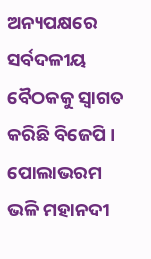ଅନ୍ୟପକ୍ଷରେ ସର୍ବଦଳୀୟ ବୈଠକକୁ ସ୍ୱାଗତ କରିଛି ବିଜେପି ।  ପୋଲାଭରମ ଭଳି ମହାନଦୀ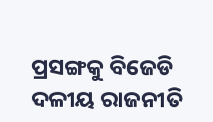ପ୍ରସଙ୍ଗକୁ ବିଜେଡି ଦଳୀୟ ରାଜନୀତି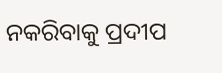ନକରିବାକୁ ପ୍ରଦୀପ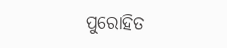ପୁରୋହିତ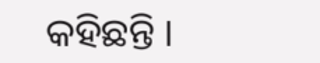କହିଛନ୍ତି ।